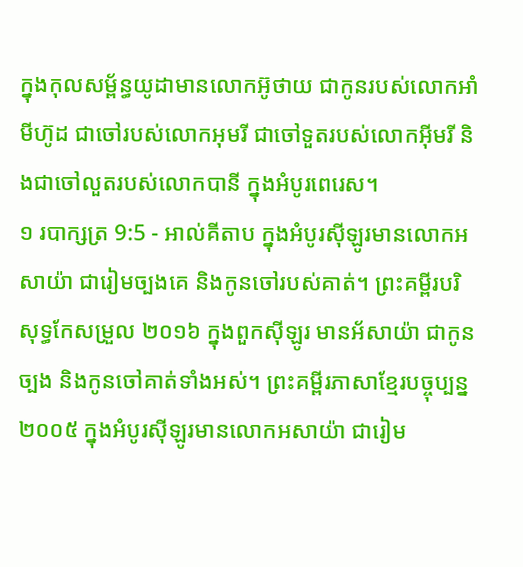ក្នុងកុលសម្ព័ន្ធយូដាមានលោកអ៊ូថាយ ជាកូនរបស់លោកអាំមីហ៊ូដ ជាចៅរបស់លោកអុមរី ជាចៅទួតរបស់លោកអ៊ីមរី និងជាចៅលួតរបស់លោកបានី ក្នុងអំបូរពេរេស។
១ របាក្សត្រ 9:5 - អាល់គីតាប ក្នុងអំបូរស៊ីឡូរមានលោកអសាយ៉ា ជារៀមច្បងគេ និងកូនចៅរបស់គាត់។ ព្រះគម្ពីរបរិសុទ្ធកែសម្រួល ២០១៦ ក្នុងពួកស៊ីឡូរ មានអ័សាយ៉ា ជាកូនច្បង និងកូនចៅគាត់ទាំងអស់។ ព្រះគម្ពីរភាសាខ្មែរបច្ចុប្បន្ន ២០០៥ ក្នុងអំបូរស៊ីឡូរមានលោកអសាយ៉ា ជារៀម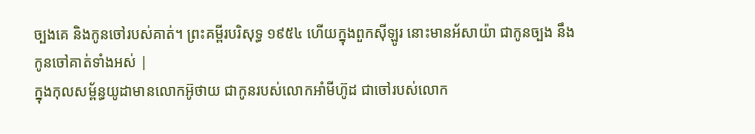ច្បងគេ និងកូនចៅរបស់គាត់។ ព្រះគម្ពីរបរិសុទ្ធ ១៩៥៤ ហើយក្នុងពួកស៊ីឡូរ នោះមានអ័សាយ៉ា ជាកូនច្បង នឹងកូនចៅគាត់ទាំងអស់ |
ក្នុងកុលសម្ព័ន្ធយូដាមានលោកអ៊ូថាយ ជាកូនរបស់លោកអាំមីហ៊ូដ ជាចៅរបស់លោក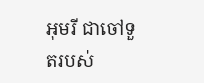អុមរី ជាចៅទួតរបស់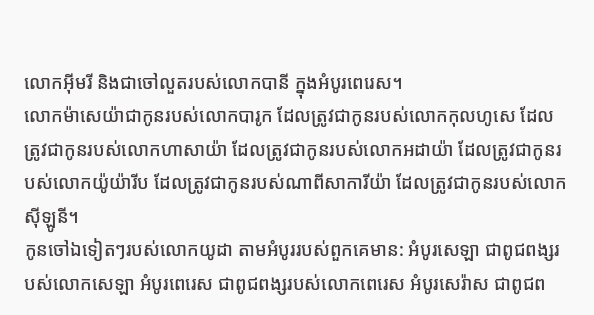លោកអ៊ីមរី និងជាចៅលួតរបស់លោកបានី ក្នុងអំបូរពេរេស។
លោកម៉ាសេយ៉ាជាកូនរបស់លោកបារូក ដែលត្រូវជាកូនរបស់លោកកុលហូសេ ដែលត្រូវជាកូនរបស់លោកហាសាយ៉ា ដែលត្រូវជាកូនរបស់លោកអដាយ៉ា ដែលត្រូវជាកូនរបស់លោកយ៉ូយ៉ារីប ដែលត្រូវជាកូនរបស់ណាពីសាការីយ៉ា ដែលត្រូវជាកូនរបស់លោកស៊ីឡូនី។
កូនចៅឯទៀតៗរបស់លោកយូដា តាមអំបូររបស់ពួកគេមាន: អំបូរសេឡា ជាពូជពង្សរបស់លោកសេឡា អំបូរពេរេស ជាពូជពង្សរបស់លោកពេរេស អំបូរសេរ៉ាស ជាពូជព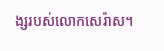ង្សរបស់លោកសេរ៉ាស។